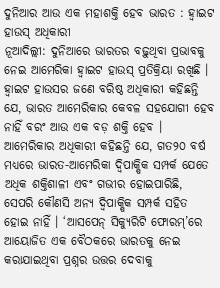ଦୁନିଆର ଆଉ ଏକ ମହାଶକ୍ତି ହେବ ଭାରତ : ହ୍ୱାଇଟ ହାଉସ୍ ଅଧିକାରୀ
ନୂଆଦିଲ୍ଲୀ: ଦୁନିଆରେ ଭାରତର ବଢ଼ୁଥିବା ପ୍ରଭାବକୁ ନେଇ ଆମେରିକା ହ୍ୱାଇଟ ହାଉସ୍ ପ୍ରତିକ୍ରିୟା ରଖିଛି । ହ୍ୱାଇଟ ହାଉସର ଜଣେ ବରିଷ୍ଠ ଅଧିକାରୀ କହିଛନ୍ତି ଯେ, ଭାରତ ଆମେରିକାର କେବଳ ସହଯୋଗୀ ହେବ ନାହିଁ ବରଂ ଆଉ ଏକ ବଡ଼ ଶକ୍ତି ହେବ । ଆମେରିକାର ଅଧିକାରୀ କହିଛନ୍ତି ଯେ, ଗତ୨୦ ବର୍ଷ ମଧ୍ୟରେ ଭାରତ-ଆମେରିକା ଦ୍ୱିପାକ୍ଷିକ ସମ୍ପର୍କ ଯେତେ ଅଧିକ ଶକ୍ତିଶାଳୀ ଏବଂ ଗଭୀର ହୋଇପାରିଛି, ସେପରି କୌଣସି ଅନ୍ୟ ଦ୍ୱିପାକ୍ଷିକ ସମ୍ପର୍କ ସହିତ ହୋଇ ନାହିଁ । ‘ଆସପେନ୍ ସିକ୍ୟୁରିଟି ଫୋରମ୍’ରେ ଆୟୋଜିତ ଏକ ବୈଠକରେ ଭାରତକୁ ନେଇ କରାଯାଇଥିବା ପ୍ରଶ୍ନର ଉତ୍ତର ଦେବାକୁ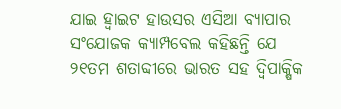ଯାଇ ହ୍ୱାଇଟ ହାଉସର ଏସିଆ ବ୍ୟାପାର ସଂଯୋଜକ କ୍ୟାମ୍ପବେଲ କହିଛନ୍ତି ଯେ ୨୧ତମ ଶତାବ୍ଦୀରେ ଭାରତ ସହ ଦ୍ୱିପାକ୍ଷିକ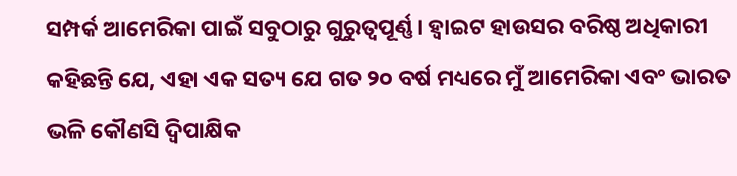ସମ୍ପର୍କ ଆମେରିକା ପାଇଁ ସବୁଠାରୁ ଗୁରୁତ୍ୱପୂର୍ଣ୍ଣ । ହ୍ୱାଇଟ ହାଉସର ବରିଷ୍ଠ ଅଧିକାରୀ କହିଛନ୍ତି ଯେ, ଏହା ଏକ ସତ୍ୟ ଯେ ଗତ ୨୦ ବର୍ଷ ମଧ୍ୟରେ ମୁଁ ଆମେରିକା ଏବଂ ଭାରତ ଭଳି କୌଣସି ଦ୍ୱିପାକ୍ଷିକ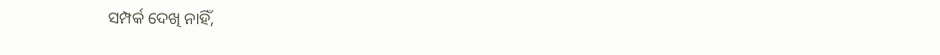ସମ୍ପର୍କ ଦେଖି ନାହିଁ,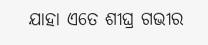ଯାହା ଏତେ ଶୀଘ୍ର ଗଭୀର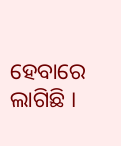ହେବାରେ ଲାଗିଛି ।